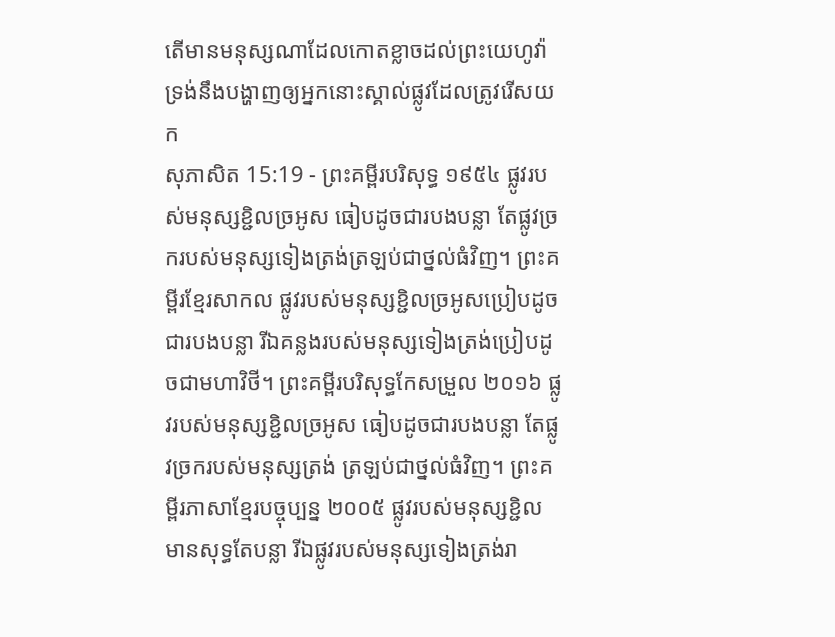តើមានមនុស្សណាដែលកោតខ្លាចដល់ព្រះយេហូវ៉ា ទ្រង់នឹងបង្ហាញឲ្យអ្នកនោះស្គាល់ផ្លូវដែលត្រូវរើសយក
សុភាសិត 15:19 - ព្រះគម្ពីរបរិសុទ្ធ ១៩៥៤ ផ្លូវរបស់មនុស្សខ្ជិលច្រអូស ធៀបដូចជារបងបន្លា តែផ្លូវច្រករបស់មនុស្សទៀងត្រង់ត្រឡប់ជាថ្នល់ធំវិញ។ ព្រះគម្ពីរខ្មែរសាកល ផ្លូវរបស់មនុស្សខ្ជិលច្រអូសប្រៀបដូចជារបងបន្លា រីឯគន្លងរបស់មនុស្សទៀងត្រង់ប្រៀបដូចជាមហាវិថី។ ព្រះគម្ពីរបរិសុទ្ធកែសម្រួល ២០១៦ ផ្លូវរបស់មនុស្សខ្ជិលច្រអូស ធៀបដូចជារបងបន្លា តែផ្លូវច្រករបស់មនុស្សត្រង់ ត្រឡប់ជាថ្នល់ធំវិញ។ ព្រះគម្ពីរភាសាខ្មែរបច្ចុប្បន្ន ២០០៥ ផ្លូវរបស់មនុស្សខ្ជិលមានសុទ្ធតែបន្លា រីឯផ្លូវរបស់មនុស្សទៀងត្រង់រា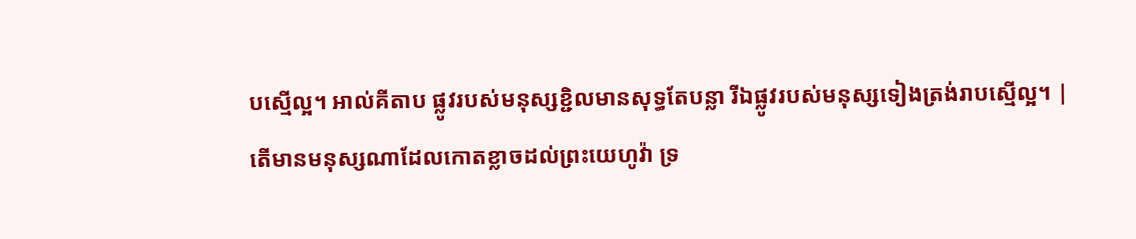បស្មើល្អ។ អាល់គីតាប ផ្លូវរបស់មនុស្សខ្ជិលមានសុទ្ធតែបន្លា រីឯផ្លូវរបស់មនុស្សទៀងត្រង់រាបស្មើល្អ។ |
តើមានមនុស្សណាដែលកោតខ្លាចដល់ព្រះយេហូវ៉ា ទ្រ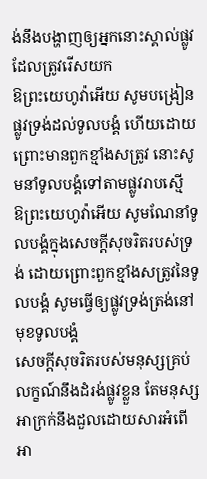ង់នឹងបង្ហាញឲ្យអ្នកនោះស្គាល់ផ្លូវដែលត្រូវរើសយក
ឱព្រះយេហូវ៉ាអើយ សូមបង្រៀនផ្លូវទ្រង់ដល់ទូលបង្គំ ហើយដោយព្រោះមានពួកខ្មាំងសត្រូវ នោះសូមនាំទូលបង្គំទៅតាមផ្លូវរាបស្មើ
ឱព្រះយេហូវ៉ាអើយ សូមណែនាំទូលបង្គំក្នុងសេចក្ដីសុចរិតរបស់ទ្រង់ ដោយព្រោះពួកខ្មាំងសត្រូវនៃទូលបង្គំ សូមធ្វើឲ្យផ្លូវទ្រង់ត្រង់នៅមុខទូលបង្គំ
សេចក្ដីសុចរិតរបស់មនុស្សគ្រប់លក្ខណ៍នឹងដំរង់ផ្លូវខ្លួន តែមនុស្សអាក្រក់នឹងដួលដោយសារអំពើអា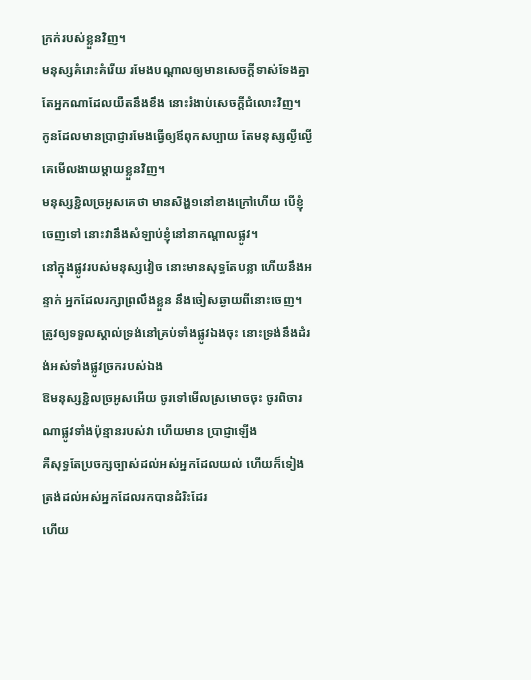ក្រក់របស់ខ្លួនវិញ។
មនុស្សគំរោះគំរើយ រមែងបណ្តាលឲ្យមានសេចក្ដីទាស់ទែងគ្នា តែអ្នកណាដែលយឺតនឹងខឹង នោះរំងាប់សេចក្ដីជំលោះវិញ។
កូនដែលមានប្រាជ្ញារមែងធ្វើឲ្យឪពុកសប្បាយ តែមនុស្សល្ងីល្ងើ គេមើលងាយម្តាយខ្លួនវិញ។
មនុស្សខ្ជិលច្រអូសគេថា មានសិង្ហ១នៅខាងក្រៅហើយ បើខ្ញុំចេញទៅ នោះវានឹងសំឡាប់ខ្ញុំនៅនាកណ្តាលផ្លូវ។
នៅក្នុងផ្លូវរបស់មនុស្សវៀច នោះមានសុទ្ធតែបន្លា ហើយនឹងអន្ទាក់ អ្នកដែលរក្សាព្រលឹងខ្លួន នឹងចៀសឆ្ងាយពីនោះចេញ។
ត្រូវឲ្យទទួលស្គាល់ទ្រង់នៅគ្រប់ទាំងផ្លូវឯងចុះ នោះទ្រង់នឹងដំរង់អស់ទាំងផ្លូវច្រករបស់ឯង
ឱមនុស្សខ្ជិលច្រអូសអើយ ចូរទៅមើលស្រមោចចុះ ចូរពិចារណាផ្លូវទាំងប៉ុន្មានរបស់វា ហើយមាន ប្រាជ្ញាឡើង
គឺសុទ្ធតែប្រចក្សច្បាស់ដល់អស់អ្នកដែលយល់ ហើយក៏ទៀងត្រង់ដល់អស់អ្នកដែលរកបានដំរិះដែរ
ហើយ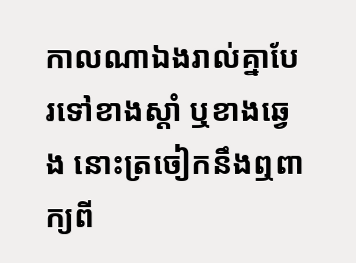កាលណាឯងរាល់គ្នាបែរទៅខាងស្តាំ ឬខាងឆ្វេង នោះត្រចៀកនឹងឮពាក្យពី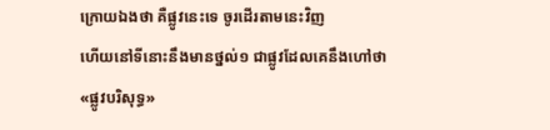ក្រោយឯងថា គឺផ្លូវនេះទេ ចូរដើរតាមនេះវិញ
ហើយនៅទីនោះនឹងមានថ្នល់១ ជាផ្លូវដែលគេនឹងហៅថា «ផ្លូវបរិសុទ្ធ»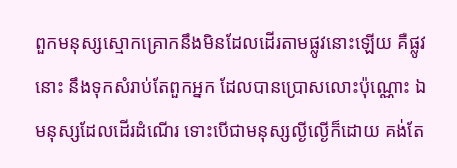ពួកមនុស្សស្មោកគ្រោកនឹងមិនដែលដើរតាមផ្លូវនោះឡើយ គឺផ្លូវនោះ នឹងទុកសំរាប់តែពួកអ្នក ដែលបានប្រោសលោះប៉ុណ្ណោះ ឯមនុស្សដែលដើរដំណើរ ទោះបើជាមនុស្សល្ងីល្ងើក៏ដោយ គង់តែ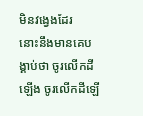មិនវង្វេងដែរ
នោះនឹងមានគេបង្គាប់ថា ចូរលើកដីឡើង ចូរលើកដីឡើ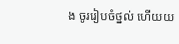ង ចូររៀបចំថ្នល់ ហើយយ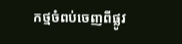កថ្មចំពប់ចេញពីផ្លូវ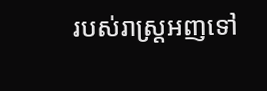របស់រាស្ត្រអញទៅ